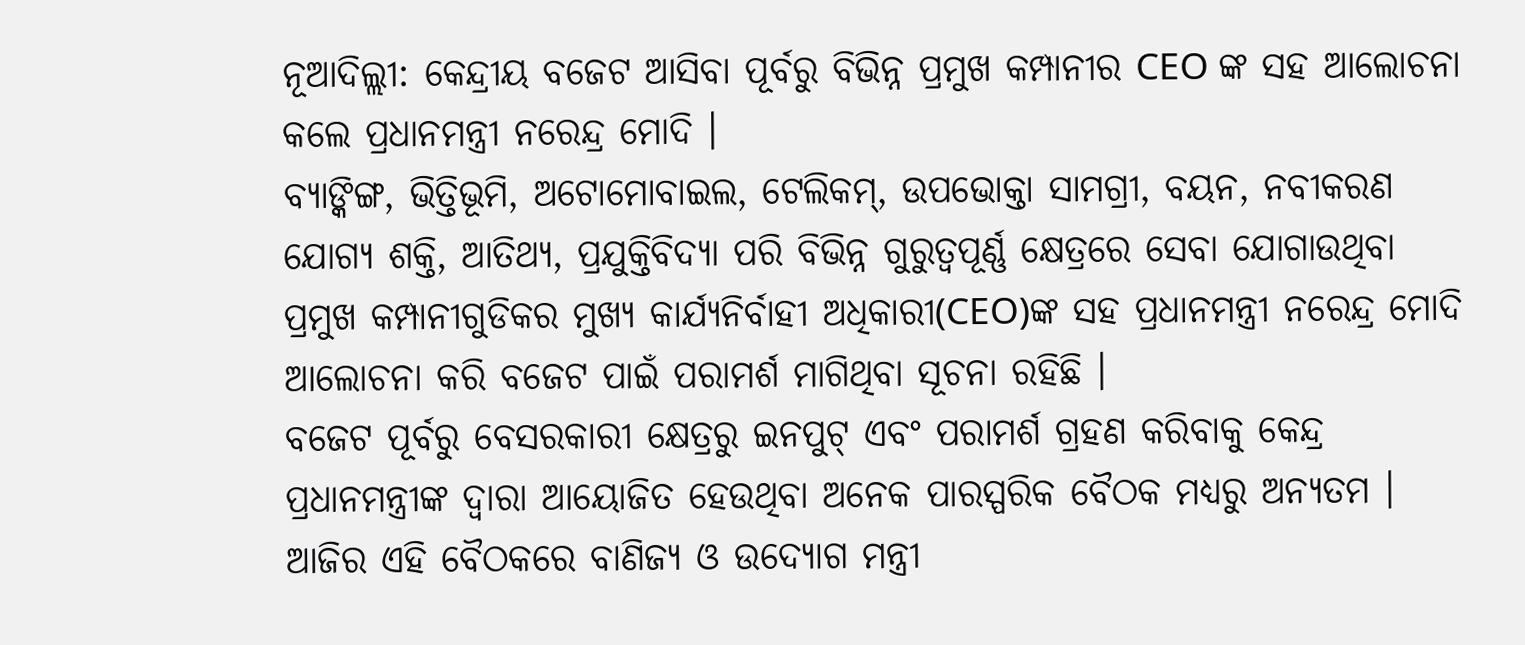ନୂଆଦିଲ୍ଲୀ: କେନ୍ଦ୍ରୀୟ ବଜେଟ ଆସିବା ପୂର୍ବରୁ ବିଭିନ୍ନ ପ୍ରମୁଖ କମ୍ପାନୀର CEO ଙ୍କ ସହ ଆଲୋଚନା କଲେ ପ୍ରଧାନମନ୍ତ୍ରୀ ନରେନ୍ଦ୍ର ମୋଦି ।
ବ୍ୟାଙ୍କିଙ୍ଗ, ଭିତ୍ତିଭୂମି, ଅଟୋମୋବାଇଲ, ଟେଲିକମ୍, ଉପଭୋକ୍ତା ସାମଗ୍ରୀ, ବୟନ, ନବୀକରଣ ଯୋଗ୍ୟ ଶକ୍ତି, ଆତିଥ୍ୟ, ପ୍ରଯୁକ୍ତିବିଦ୍ୟା ପରି ବିଭିନ୍ନ ଗୁରୁତ୍ବପୂର୍ଣ୍ଣ କ୍ଷେତ୍ରରେ ସେବା ଯୋଗାଉଥିବା ପ୍ରମୁଖ କମ୍ପାନୀଗୁଡିକର ମୁଖ୍ୟ କାର୍ଯ୍ୟନିର୍ବାହୀ ଅଧିକାରୀ(CEO)ଙ୍କ ସହ ପ୍ରଧାନମନ୍ତ୍ରୀ ନରେନ୍ଦ୍ର ମୋଦି ଆଲୋଚନା କରି ବଜେଟ ପାଇଁ ପରାମର୍ଶ ମାଗିଥିବା ସୂଚନା ରହିଛି ।
ବଜେଟ ପୂର୍ବରୁ ବେସରକାରୀ କ୍ଷେତ୍ରରୁ ଇନପୁଟ୍ ଏବଂ ପରାମର୍ଶ ଗ୍ରହଣ କରିବାକୁ କେନ୍ଦ୍ର ପ୍ରଧାନମନ୍ତ୍ରୀଙ୍କ ଦ୍ବାରା ଆୟୋଜିତ ହେଉଥିବା ଅନେକ ପାରସ୍ପରିକ ବୈଠକ ମଧ୍ୟରୁ ଅନ୍ୟତମ ।
ଆଜିର ଏହି ବୈଠକରେ ବାଣିଜ୍ୟ ଓ ଉଦ୍ୟୋଗ ମନ୍ତ୍ରୀ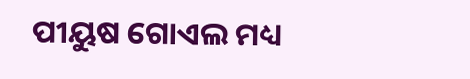ପୀୟୁଷ ଗୋଏଲ ମଧ୍ୟ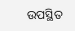ଉପସ୍ଥିତ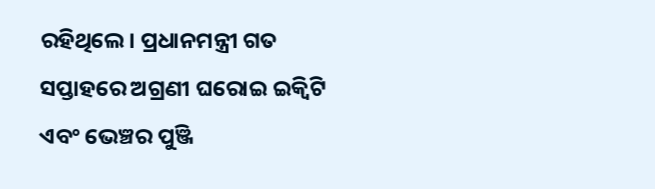ରହିଥିଲେ। ପ୍ରଧାନମନ୍ତ୍ରୀ ଗତ ସପ୍ତାହରେ ଅଗ୍ରଣୀ ଘରୋଇ ଇକ୍ୱିଟି ଏବଂ ଭେଞ୍ଚର ପୁଞ୍ଜି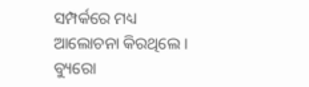ସମ୍ପର୍କରେ ମଧ୍ୟ ଆଲୋଚନା କିରଥିଲେ ।
ବ୍ୟୁରୋ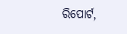ରିପୋର୍ଟ,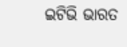ଇଟିଭି ଭାରତ